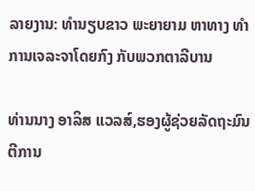ລາຍງານ: ທຳນຽບຂາວ ພະຍາຍາມ ຫາທາງ ທຳການເຈລະຈາໂດຍກົງ ກັບພວກຕາລີບານ

ທ່ານນາງ ອາລິສ ແວລສ໌,ຮອງຜູ້ຊ່ວຍລັດຖະມົນຕີການ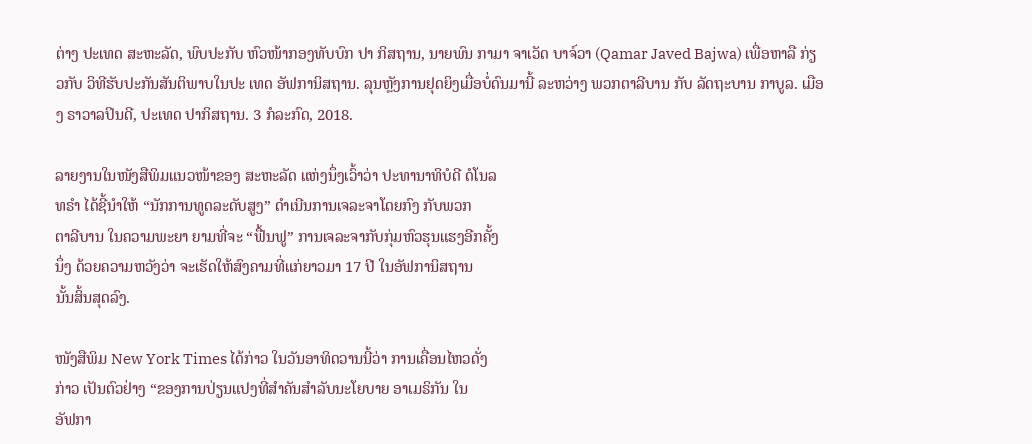ຕ່າງ ປະເທດ ສະຫະລັດ, ພົບປະກັບ ຫົວໜ້າກອງທັບບົກ ປາ ກິສຖານ, ນາຍພົນ ກາມາ ຈາເວັດ ບາຈ໌ວາ (Qamar Javed Bajwa) ເພື່ອຫາລື ກ່ຽວກັບ ວິທີຮັບປະກັນສັນຕິພາບໃນປະ ເທດ ອັຟການິສຖານ. ລຸນຫຼັງການຢຸດຍິງເມື່ອບໍ່ດົນມານີ້ ລະຫວ່າງ ພວກຕາລີບານ ກັບ ລັດຖະບານ ກາບູລ. ເມືອງ ຣາວາລປິນດີ, ປະເທດ ປາກິສຖານ. 3 ກໍລະກົດ, 2018.

ລາຍງານໃນໜັງສືພິມແນວໜ້າຂອງ ສະຫະລັດ ແຫ່ງນຶ່ງເວົ້າວ່າ ປະທານາທິບໍດີ ດໍໂນລ
ທຣຳ ໄດ້ຊີ້ນຳໃຫ້ “ນັກການທູດລະດັບສູງ” ດຳເນີນການເຈລະຈາໂດຍກົງ ກັບພວກ
ຕາລີບານ ໃນຄວາມພະຍາ ຍາມທີ່ຈະ “ຟື້ນຟູ” ການເຈລະຈາກັບກຸ່ມຫົວຮຸນແຮງອີກຄັ້ງ
ນຶ່ງ ດ້ວຍຄວາມຫວັງວ່າ ຈະເຮັດໃຫ້ສົງຄາມທີ່ແກ່ຍາວມາ 17 ປີ ໃນອັຟການິສຖານ
ນັ້ນສິ້ນສຸດລົງ.

ໜັງສືພິມ New York Times ໄດ້ກ່າວ ໃນວັນອາທິດວານນີ້ວ່າ ການເຄື່ອນໄຫວດັ່ງ
ກ່າວ ເປັນຕົວຢ່າງ “ຂອງການປ່ຽນແປງທີ່ສຳຄັນສຳລັບນະໂຍບາຍ ອາເມຣິກັນ ໃນ
ອັຟກາ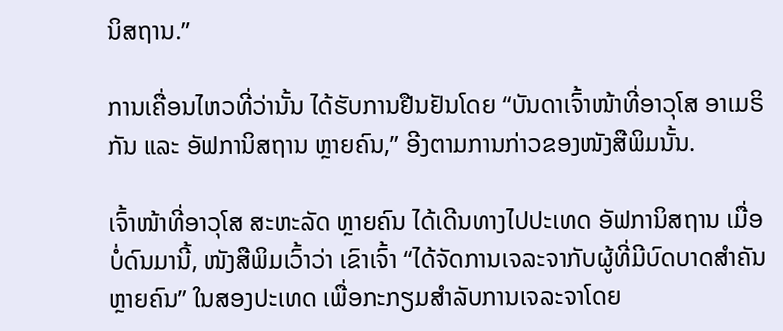ນິສຖານ.”

ການເຄື່ອນໄຫວທີ່ວ່ານັ້ນ ໄດ້ຮັບການຢືນຢັນໂດຍ “ບັນດາເຈົ້າໜ້າທີ່ອາວຸໂສ ອາເມຣິ
ກັນ ແລະ ອັຟການິສຖານ ຫຼາຍຄົນ,” ອີງຕາມການກ່າວຂອງໜັງສືພິມນັ້ນ.

ເຈົ້າໜ້າທີ່ອາວຸໂສ ສະຫະລັດ ຫຼາຍຄົນ ໄດ້ເດີນທາງໄປປະເທດ ອັຟການິສຖານ ເມື່ອ
ບໍ່ດົນມານີ້, ໜັງສືພິມເວົ້າວ່າ ເຂົາເຈົ້າ “ໄດ້ຈັດການເຈລະຈາກັບຜູ້ທີ່ມີບົດບາດສຳຄັນ
ຫຼາຍຄົນ” ໃນສອງປະເທດ ເພື່ອກະກຽມສຳລັບການເຈລະຈາໂດຍ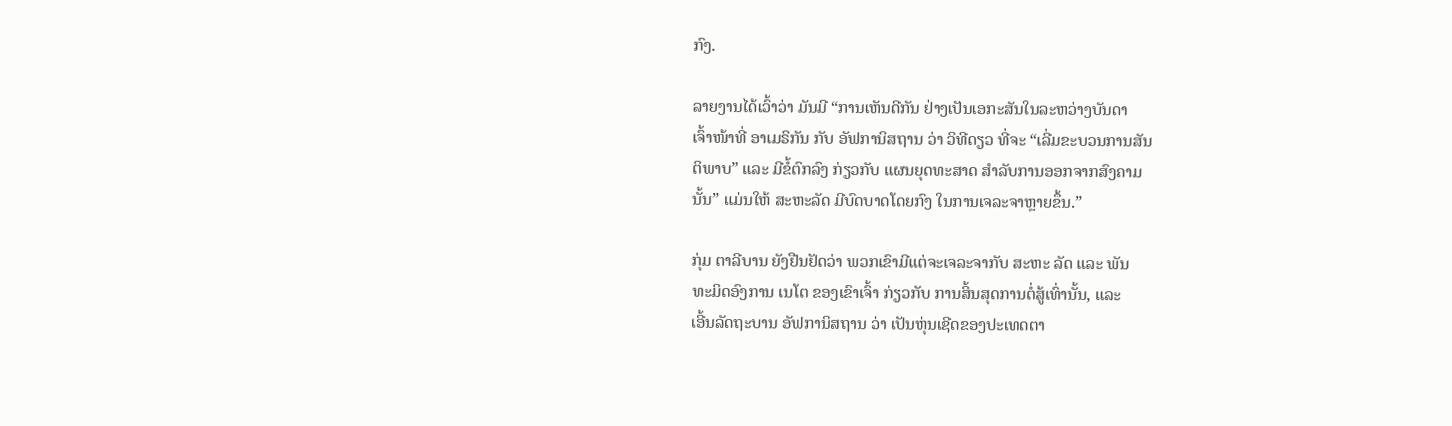ກົງ.

ລາຍງານໄດ້ເວົ້າວ່າ ມັນມີ “ການເຫັນດີກັນ ຢ່າງເປັນເອກະສັນໃນລະຫວ່າງບັນດາ
ເຈົ້າໜ້າທີ່ ອາເມຣິກັນ ກັບ ອັຟການິສຖານ ວ່າ ວິທີດຽວ ທີ່ຈະ “ເລີ່ມຂະບວນການສັນ
ຕິພາບ” ແລະ ມີຂໍ້ຕົກລົງ ກ່ຽວກັບ ແຜນຍຸດທະສາດ ສຳລັບການອອກຈາກສົງຄາມ
ນັ້ນ” ແມ່ນໃຫ້ ສະຫະລັດ ມີບົດບາດໂດຍກົງ ໃນການເຈລະຈາຫຼາຍຂຶ້ນ.”

ກຸ່ມ ຕາລີບານ ຍັງຢືນຢັດວ່າ ພວກເຂົາມີແຕ່ຈະເຈລະຈາກັບ ສະຫະ ລັດ ແລະ ພັນ
ທະມິດອົງການ ເນໂຕ ຂອງເຂົາເຈົ້າ ກ່ຽວກັບ ການສິ້ນສຸດການຕໍ່ສູ້ເທົ່ານັ້ນ, ແລະ
ເອີ້ນລັດຖະບານ ອັຟການິສຖານ ວ່າ ເປັນຫຸ່ນເຊີດຂອງປະເທດຕາ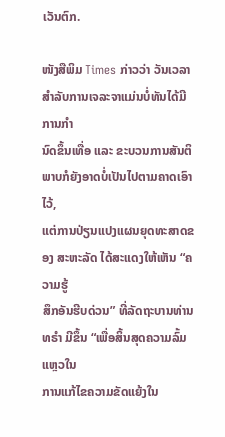ເວັນຕົກ.

ໜັງສືພິມ Times ກ່າວວ່າ ວັນເວລາສຳລັບການເຈລະຈາແມ່ນບໍ່ທັນໄດ້ມີການກຳ
ນົດຂຶ້ນເທື່ອ ແລະ ຂະບວນການສັນຕິພາບກໍຍັງອາດບໍ່ເປັນໄປຕາມຄາດເອົາໄວ້,
ແຕ່ການປ່ຽນແປງແຜນຍຸດທະສາດຂອງ ສະຫະລັດ ໄດ້ສະແດງໃຫ້ເຫັນ “ຄວາມຮູ້
ສຶກອັນຮີບດ່ວນ” ທີ່ລັດຖະບານທ່ານ ທຣຳ ມີຂຶ້ນ “ເພື່ອສິ້ນສຸດຄວາມລົ້ມແຫຼວໃນ
ການແກ້ໄຂຄວາມຂັດແຍ້ງໃນ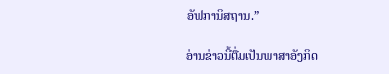ອັຟການິສຖານ.”

ອ່ານຂ່າວນີ້ຕື່ມເປັນພາສາອັງກິດ